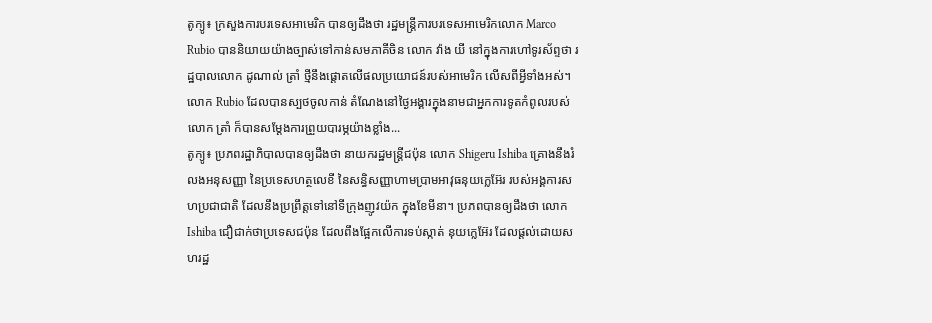តូក្យូ៖ ក្រសួងការបរទេសអាមេរិក បានឲ្យដឹងថា រដ្ឋមន្ត្រីការបរទេសអាមេរិកលោក Marco Rubio បាននិយាយយ៉ាងច្បាស់ទៅកាន់សមភាគីចិន លោក វ៉ាង យី នៅក្នុងការហៅទូរស័ព្ទថា រដ្ឋបាលលោក ដូណាល់ ត្រាំ ថ្មីនឹងផ្តោតលើផលប្រយោជន៍របស់អាមេរិក លើសពីអ្វីទាំងអស់។ លោក Rubio ដែលបានស្បថចូលកាន់ តំណែងនៅថ្ងៃអង្គារក្នុងនាមជាអ្នកការទូតកំពូលរបស់លោក ត្រាំ ក៏បានសម្តែងការព្រួយបារម្ភយ៉ាងខ្លាំង...
តូក្យូ៖ ប្រភពរដ្ឋាភិបាលបានឲ្យដឹងថា នាយករដ្ឋមន្ត្រីជប៉ុន លោក Shigeru Ishiba គ្រោងនឹងរំលងអនុសញ្ញា នៃប្រទេសហត្ថលេខី នៃសន្ធិសញ្ញាហាមប្រាមអាវុធនុយក្លេអ៊ែរ របស់អង្គការសហប្រជាជាតិ ដែលនឹងប្រព្រឹត្តទៅនៅទីក្រុងញូវយ៉ក ក្នុងខែមីនា។ ប្រភពបានឲ្យដឹងថា លោក Ishiba ជឿជាក់ថាប្រទេសជប៉ុន ដែលពឹងផ្អែកលើការទប់ស្កាត់ នុយក្លេអ៊ែរ ដែលផ្តល់ដោយសហរដ្ឋ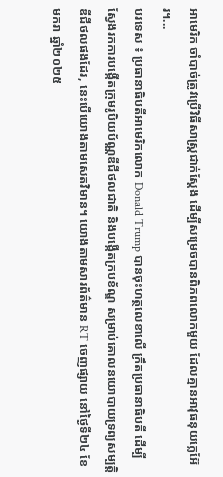អាមេរិក ចាំបាច់ត្រូវប្រើវិធីសាស្រ្តជាក់ស្តែង ដើម្បីសម្រេចបានពិភពលោកមួយ ដែលគ្មានអាវុធនុយក្លេអ៊ែរ។...
បរទេស ៖ ប្រធានាធិបតីអាមេរិកលោក Donald Trump បានចុះហត្ថលេខាលើ ក្រឹតប្រធានាធិបតី ដើម្បីស្វែងរកការបង្កើតក្រុមរូបិយប័ណ្ណឌីជីថលជាតិ និងបង្កើតក្របខ័ណ្ឌ សម្រាប់គោលនយោបាយទ្រព្យសម្បត្តិ ឌីជីថលផងដែរ, នេះបើយោងតាមសេតវិមាន។ យោងតាមសារព័ត៌មាន RT ចេញផ្សាយ នៅថ្ងៃទី២៤ ខែមករា ឆ្នាំ២០២៥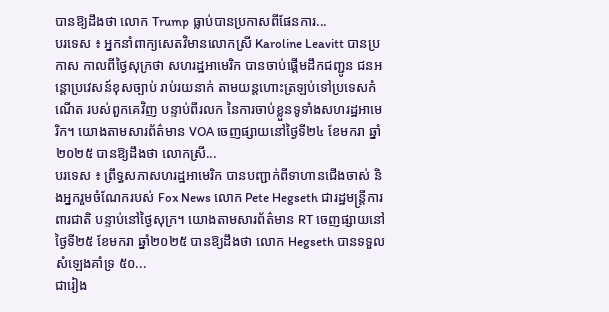បានឱ្យដឹងថា លោក Trump ធ្លាប់បានប្រកាសពីផែនការ...
បរទេស ៖ អ្នកនាំពាក្យសេតវិមានលោកស្រី Karoline Leavitt បានប្រកាស កាលពីថ្ងៃសុក្រថា សហរដ្ឋអាមេរិក បានចាប់ផ្តើមដឹកជញ្ជូន ជនអន្តោប្រវេសន៍ខុសច្បាប់ រាប់រយនាក់ តាមយន្តហោះត្រឡប់ទៅប្រទេសកំណើត របស់ពួកគេវិញ បន្ទាប់ពីរលក នៃការចាប់ខ្លួនទូទាំងសហរដ្ឋអាមេរិក។ យោងតាមសារព័ត៌មាន VOA ចេញផ្សាយនៅថ្ងៃទី២៤ ខែមករា ឆ្នាំ២០២៥ បានឱ្យដឹងថា លោកស្រី...
បរទេស ៖ ព្រឹទ្ធសភាសហរដ្ឋអាមេរិក បានបញ្ជាក់ពីទាហានជើងចាស់ និងអ្នករួមចំណែករបស់ Fox News លោក Pete Hegseth ជារដ្ឋមន្ត្រីការពារជាតិ បន្ទាប់នៅថ្ងៃសុក្រ។ យោងតាមសារព័ត៌មាន RT ចេញផ្សាយនៅថ្ងៃទី២៥ ខែមករា ឆ្នាំ២០២៥ បានឱ្យដឹងថា លោក Hegseth បានទទួលសំឡេងគាំទ្រ ៥០...
ជារៀង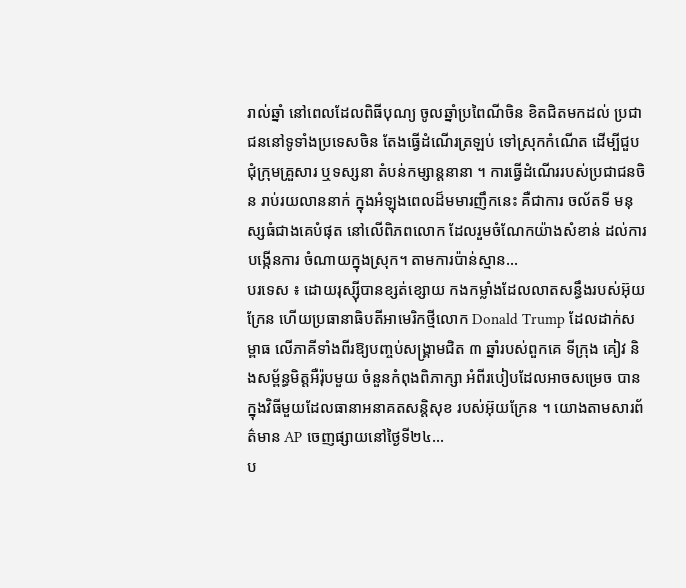រាល់ឆ្នាំ នៅពេលដែលពិធីបុណ្យ ចូលឆ្នាំប្រពៃណីចិន ខិតជិតមកដល់ ប្រជាជននៅទូទាំងប្រទេសចិន តែងធ្វើដំណើរត្រឡប់ ទៅស្រុកកំណើត ដើម្បីជួបជុំក្រុមគ្រួសារ ឬទស្សនា តំបន់កម្សាន្តនានា ។ ការធ្វើដំណើររបស់ប្រជាជនចិន រាប់រយលាននាក់ ក្នុងអំឡុងពេលដ៏មមារញឹកនេះ គឺជាការ ចល័តទី មនុស្សធំជាងគេបំផុត នៅលើពិភពលោក ដែលរួមចំណែកយ៉ាងសំខាន់ ដល់ការបង្កើនការ ចំណាយក្នុងស្រុក។ តាមការប៉ាន់ស្មាន...
បរទេស ៖ ដោយរុស្ស៊ីបានខ្សត់ខ្សោយ កងកម្លាំងដែលលាតសន្ធឹងរបស់អ៊ុយក្រែន ហើយប្រធានាធិបតីអាមេរិកថ្មីលោក Donald Trump ដែលដាក់សម្ពាធ លើភាគីទាំងពីរឱ្យបញ្ចប់សង្រ្គាមជិត ៣ ឆ្នាំរបស់ពួកគេ ទីក្រុង គៀវ និងសម្ព័ន្ធមិត្តអឺរ៉ុបមួយ ចំនួនកំពុងពិភាក្សា អំពីរបៀបដែលអាចសម្រេច បានក្នុងវិធីមួយដែលធានាអនាគតសន្តិសុខ របស់អ៊ុយក្រែន ។ យោងតាមសារព័ត៌មាន AP ចេញផ្សាយនៅថ្ងៃទី២៤...
ប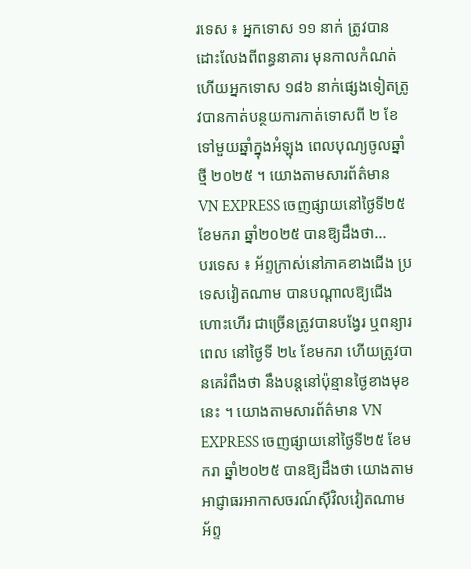រទេស ៖ អ្នកទោស ១១ នាក់ ត្រូវបានដោះលែងពីពន្ធនាគារ មុនកាលកំណត់ ហើយអ្នកទោស ១៨៦ នាក់ផ្សេងទៀតត្រូវបានកាត់បន្ថយការកាត់ទោសពី ២ ខែទៅមួយឆ្នាំក្នុងអំឡុង ពេលបុណ្យចូលឆ្នាំថ្មី ២០២៥ ។ យោងតាមសារព័ត៌មាន VN EXPRESS ចេញផ្សាយនៅថ្ងៃទី២៥ ខែមករា ឆ្នាំ២០២៥ បានឱ្យដឹងថា...
បរទេស ៖ អ័ព្ទក្រាស់នៅភាគខាងជើង ប្រទេសវៀតណាម បានបណ្តាលឱ្យជើងហោះហើរ ជាច្រើនត្រូវបានបង្វែរ ឬពន្យារពេល នៅថ្ងៃទី ២៤ ខែមករា ហើយត្រូវបានគេរំពឹងថា នឹងបន្តនៅប៉ុន្មានថ្ងៃខាងមុខនេះ ។ យោងតាមសារព័ត៌មាន VN EXPRESS ចេញផ្សាយនៅថ្ងៃទី២៥ ខែមករា ឆ្នាំ២០២៥ បានឱ្យដឹងថា យោងតាមអាជ្ញាធរអាកាសចរណ៍ស៊ីវិលវៀតណាម អ័ព្ទ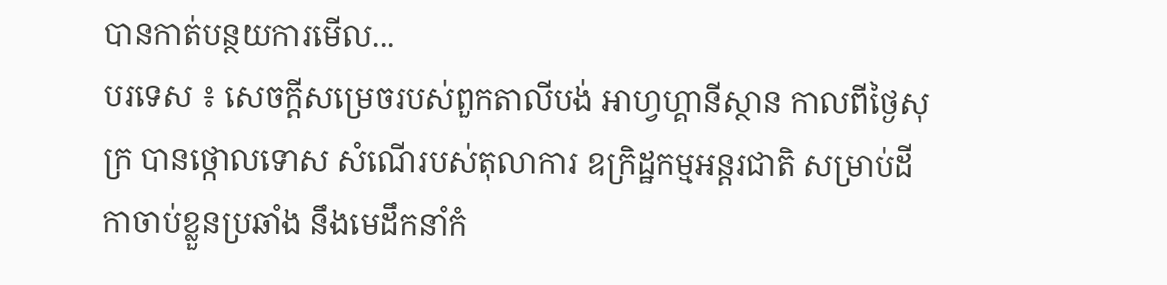បានកាត់បន្ថយការមើល...
បរទេស ៖ សេចក្តីសម្រេចរបស់ពួកតាលីបង់ អាហ្វហ្គានីស្ថាន កាលពីថ្ងៃសុក្រ បានថ្កោលទោស សំណើរបស់តុលាការ ឧក្រិដ្ឋកម្មអន្តរជាតិ សម្រាប់ដីកាចាប់ខ្លួនប្រឆាំង នឹងមេដឹកនាំកំ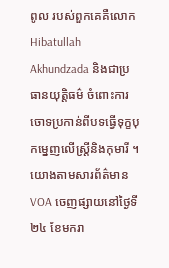ពូល របស់ពួកគេគឺលោក Hibatullah Akhundzada និងជាប្រធានយុត្តិធម៌ ចំពោះការចោទប្រកាន់ពីបទធ្វើទុក្ខបុកម្នេញលើស្ត្រីនិងកុមារី ។ យោងតាមសារព័ត៌មាន VOA ចេញផ្សាយនៅថ្ងៃទី២៤ ខែមករា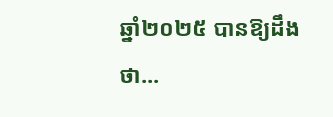ឆ្នាំ២០២៥ បានឱ្យដឹងថា...